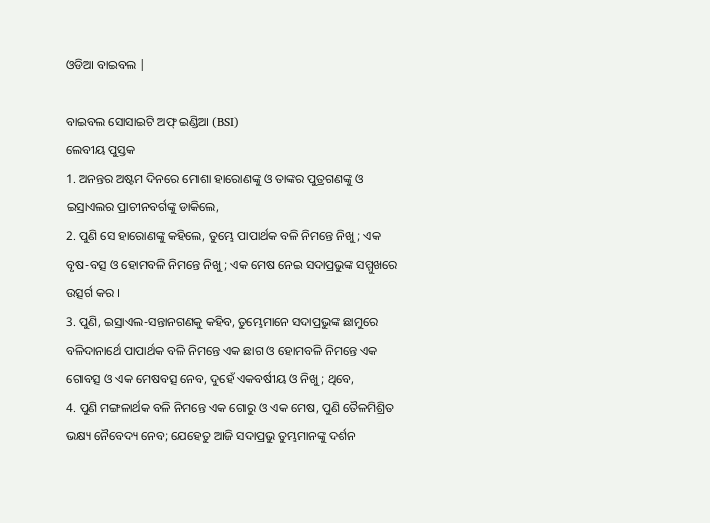ଓଡିଆ ବାଇବଲ |

ବାଇବଲ ସୋସାଇଟି ଅଫ୍ ଇଣ୍ଡିଆ (BSI)
ଲେବୀୟ ପୁସ୍ତକ
1. ଅନନ୍ତର ଅଷ୍ଟମ ଦିନରେ ମୋଶା ହାରୋଣଙ୍କୁ ଓ ତାଙ୍କର ପୁତ୍ରଗଣଙ୍କୁ ଓ ଇସ୍ରାଏଲର ପ୍ରାଚୀନବର୍ଗଙ୍କୁ ଡାକିଲେ,
2. ପୁଣି ସେ ହାରୋଣଙ୍କୁ କହିଲେ, ତୁମ୍ଭେ ପାପାର୍ଥକ ବଳି ନିମନ୍ତେ ନିଖୁ; ଏକ ବୃଷ-ବତ୍ସ ଓ ହୋମବଳି ନିମନ୍ତେ ନିଖୁ; ଏକ ମେଷ ନେଇ ସଦାପ୍ରଭୁଙ୍କ ସମ୍ମୁଖରେ ଉତ୍ସର୍ଗ କର ।
3. ପୁଣି, ଇସ୍ରାଏଲ-ସନ୍ତାନଗଣକୁ କହିବ, ତୁମ୍ଭେମାନେ ସଦାପ୍ରଭୁଙ୍କ ଛାମୁରେ ବଳିଦାନାର୍ଥେ ପାପାର୍ଥକ ବଳି ନିମନ୍ତେ ଏକ ଛାଗ ଓ ହୋମବଳି ନିମନ୍ତେ ଏକ ଗୋବତ୍ସ ଓ ଏକ ମେଷବତ୍ସ ନେବ, ଦୁହେଁ ଏକବର୍ଷୀୟ ଓ ନିଖୁ; ଥିବେ,
4. ପୁଣି ମଙ୍ଗଳାର୍ଥକ ବଳି ନିମନ୍ତେ ଏକ ଗୋରୁ ଓ ଏକ ମେଷ, ପୁଣି ତୈଳମିଶ୍ରିତ ଭକ୍ଷ୍ୟ ନୈବେଦ୍ୟ ନେବ; ଯେହେତୁ ଆଜି ସଦାପ୍ରଭୁ ତୁମ୍ଭମାନଙ୍କୁ ଦର୍ଶନ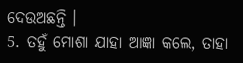ଦେଉଅଛନ୍ତି ।
5. ତହୁଁ ମୋଶା ଯାହା ଆଜ୍ଞା କଲେ, ତାହା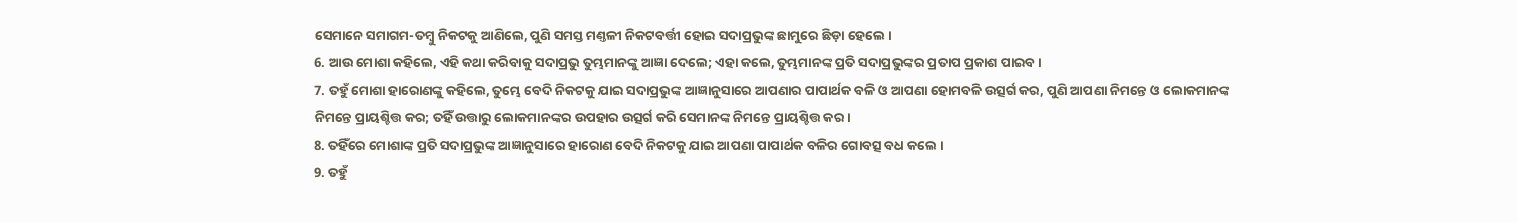ସେମାନେ ସମାଗମ-ତମ୍ଵୁ ନିକଟକୁ ଆଣିଲେ, ପୁଣି ସମସ୍ତ ମଣ୍ତଳୀ ନିକଟବର୍ତ୍ତୀ ହୋଇ ସଦାପ୍ରଭୁଙ୍କ ଛାମୁରେ ଛିଡ଼ା ହେଲେ ।
6. ଆଉ ମୋଶା କହିଲେ, ଏହି କଥା କରିବାକୁ ସଦାପ୍ରଭୁ ତୁମ୍ଭମାନଙ୍କୁ ଆଜ୍ଞା ଦେଲେ; ଏହା କଲେ, ତୁମ୍ଭମାନଙ୍କ ପ୍ରତି ସଦାପ୍ରଭୁଙ୍କର ପ୍ରତାପ ପ୍ରକାଶ ପାଇବ ।
7. ତହୁଁ ମୋଶା ହାରୋଣଙ୍କୁ କହିଲେ, ତୁମ୍ଭେ ବେଦି ନିକଟକୁ ଯାଇ ସଦାପ୍ରଭୁଙ୍କ ଆଜ୍ଞାନୁସାରେ ଆପଣାର ପାପାର୍ଥକ ବଳି ଓ ଆପଣା ହୋମବଳି ଉତ୍ସର୍ଗ କର, ପୁଣି ଆପଣା ନିମନ୍ତେ ଓ ଲୋକମାନଙ୍କ ନିମନ୍ତେ ପ୍ରାୟଶ୍ଚିତ୍ତ କର; ତହିଁ ଉତ୍ତାରୁ ଲୋକମାନଙ୍କର ଉପହାର ଉତ୍ସର୍ଗ କରି ସେମାନଙ୍କ ନିମନ୍ତେ ପ୍ରାୟଶ୍ଚିତ୍ତ କର ।
8. ତହିଁରେ ମୋଶାଙ୍କ ପ୍ରତି ସଦାପ୍ରଭୁଙ୍କ ଆଜ୍ଞାନୁସାରେ ହାରୋଣ ବେଦି ନିକଟକୁ ଯାଇ ଆପଣା ପାପାର୍ଥକ ବଳିର ଗୋବତ୍ସ ବଧ କଲେ ।
9. ତହୁଁ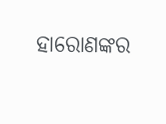ହାରୋଣଙ୍କର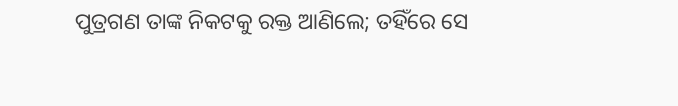ପୁତ୍ରଗଣ ତାଙ୍କ ନିକଟକୁ ରକ୍ତ ଆଣିଲେ; ତହିଁରେ ସେ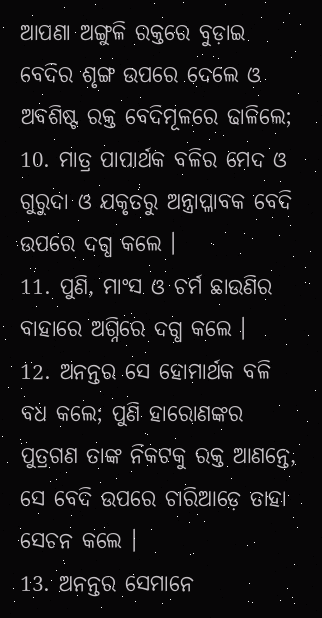ଆପଣା ଅଙ୍ଗୁଳି ରକ୍ତରେ ବୁଡ଼ାଇ ବେଦିର ଶୃଙ୍ଗ ଉପରେ ଦେଲେ ଓ ଅବଶିଷ୍ଟ ରକ୍ତ ବେଦିମୂଳରେ ଢାଳିଲେ;
10. ମାତ୍ର ପାପାର୍ଥକ ବଳିର ମେଦ ଓ ଗୁରୁଦା ଓ ଯକୃତରୁ ଅନ୍ତ୍ରାପ୍ଳାବକ ବେଦି ଉପରେ ଦଗ୍ଧ କଲେ ।
11. ପୁଣି, ମାଂସ ଓ ଚର୍ମ ଛାଉଣିର ବାହାରେ ଅଗ୍ନିରେ ଦଗ୍ଧ କଲେ ।
12. ଅନନ୍ତର ସେ ହୋମାର୍ଥକ ବଳି ବଧ କଲେ; ପୁଣି ହାରୋଣଙ୍କର ପୁତ୍ରଗଣ ତାଙ୍କ ନିକଟକୁ ରକ୍ତ ଆଣନ୍ତେ, ସେ ବେଦି ଉପରେ ଚାରିଆଡ଼େ ତାହା ସେଚନ କଲେ ।
13. ଅନନ୍ତର ସେମାନେ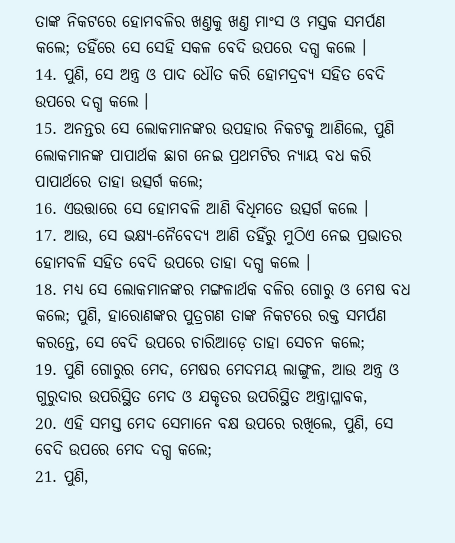ତାଙ୍କ ନିକଟରେ ହୋମବଳିର ଖଣ୍ତକୁ ଖଣ୍ତ ମାଂସ ଓ ମସ୍ତକ ସମର୍ପଣ କଲେ; ତହିଁରେ ସେ ସେହି ସକଳ ବେଦି ଉପରେ ଦଗ୍ଧ କଲେ ।
14. ପୁଣି, ସେ ଅନ୍ତ୍ର ଓ ପାଦ ଧୌତ କରି ହୋମଦ୍ରବ୍ୟ ସହିତ ବେଦି ଉପରେ ଦଗ୍ଧ କଲେ ।
15. ଅନନ୍ତର ସେ ଲୋକମାନଙ୍କର ଉପହାର ନିକଟକୁ ଆଣିଲେ, ପୁଣି ଲୋକମାନଙ୍କ ପାପାର୍ଥକ ଛାଗ ନେଇ ପ୍ରଥମଟିର ନ୍ୟାୟ ବଧ କରି ପାପାର୍ଥରେ ତାହା ଉତ୍ସର୍ଗ କଲେ;
16. ଏଉତ୍ତାରେ ସେ ହୋମବଳି ଆଣି ବିଧିମତେ ଉତ୍ସର୍ଗ କଲେ ।
17. ଆଉ, ସେ ଭକ୍ଷ୍ୟ-ନୈବେଦ୍ୟ ଆଣି ତହିଁରୁ ମୁଠିଏ ନେଇ ପ୍ରଭାତର ହୋମବଳି ସହିତ ବେଦି ଉପରେ ତାହା ଦଗ୍ଧ କଲେ ।
18. ମଧ୍ୟ ସେ ଲୋକମାନଙ୍କର ମଙ୍ଗଳାର୍ଥକ ବଳିର ଗୋରୁ ଓ ମେଷ ବଧ କଲେ; ପୁଣି, ହାରୋଣଙ୍କର ପୁତ୍ରଗଣ ତାଙ୍କ ନିକଟରେ ରକ୍ତ ସମର୍ପଣ କରନ୍ତେ, ସେ ବେଦି ଉପରେ ଚାରିଆଡ଼େ ତାହା ସେଚନ କଲେ;
19. ପୁଣି ଗୋରୁର ମେଦ, ମେଷର ମେଦମୟ ଲାଙ୍ଗୁଳ, ଆଉ ଅନ୍ତ୍ର ଓ ଗୁରୁଦାର ଉପରିସ୍ଥିତ ମେଦ ଓ ଯକୃତର ଉପରିସ୍ଥିତ ଅନ୍ତ୍ରାପ୍ଳାବକ,
20. ଏହି ସମସ୍ତ ମେଦ ସେମାନେ ବକ୍ଷ ଉପରେ ରଖିଲେ, ପୁଣି, ସେ ବେଦି ଉପରେ ମେଦ ଦଗ୍ଧ କଲେ;
21. ପୁଣି,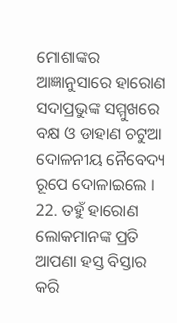ମୋଶାଙ୍କର ଆଜ୍ଞାନୁସାରେ ହାରୋଣ ସଦାପ୍ରଭୁଙ୍କ ସମ୍ମୁଖରେ ବକ୍ଷ ଓ ଡାହାଣ ଚଟୁଆ ଦୋଳନୀୟ ନୈବେଦ୍ୟ ରୂପେ ଦୋଳାଇଲେ ।
22. ତହୁଁ ହାରୋଣ ଲୋକମାନଙ୍କ ପ୍ରତି ଆପଣା ହସ୍ତ ବିସ୍ତାର କରି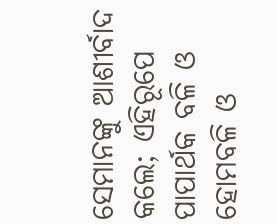ସେମାନଙ୍କୁ ଆଶୀର୍ବାଦ କଲେ; ଏହିରୂପେ ପାପାର୍ଥକ ବଳି ଓ ହୋମବଳି ଓ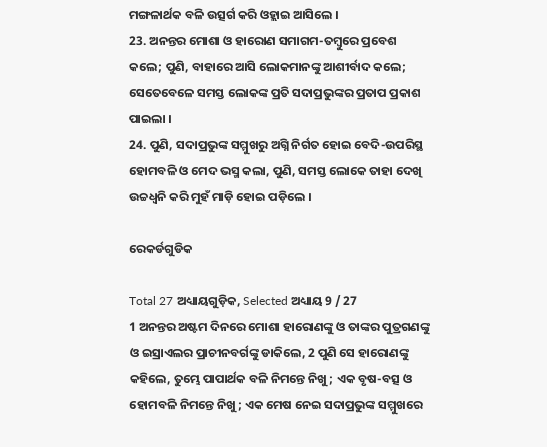ମଙ୍ଗଳାର୍ଥକ ବଳି ଉତ୍ସର୍ଗ କରି ଓହ୍ଲାଇ ଆସିଲେ ।
23. ଅନନ୍ତର ମୋଶା ଓ ହାରୋଣ ସମାଗମ-ତମ୍ଵୁରେ ପ୍ରବେଶ କଲେ; ପୁଣି, ବାହାରେ ଆସି ଲୋକମାନଙ୍କୁ ଆଶୀର୍ବାଦ କଲେ; ସେତେବେଳେ ସମସ୍ତ ଲୋକଙ୍କ ପ୍ରତି ସଦାପ୍ରଭୁଙ୍କର ପ୍ରତାପ ପ୍ରକାଶ ପାଇଲା ।
24. ପୁଣି, ସଦାପ୍ରଭୁଙ୍କ ସମ୍ମୁଖରୁ ଅଗ୍ନି ନିର୍ଗତ ହୋଇ ବେଦି-ଉପରିସ୍ଥ ହୋମବଳି ଓ ମେଦ ଭସ୍ମ କଲା, ପୁଣି, ସମସ୍ତ ଲୋକେ ତାହା ଦେଖି ଉଚ୍ଚଧ୍ଵନି କରି ମୁହଁ ମାଡ଼ି ହୋଇ ପଡ଼ିଲେ ।

ରେକର୍ଡଗୁଡିକ

Total 27 ଅଧ୍ୟାୟଗୁଡ଼ିକ, Selected ଅଧ୍ୟାୟ 9 / 27
1 ଅନନ୍ତର ଅଷ୍ଟମ ଦିନରେ ମୋଶା ହାରୋଣଙ୍କୁ ଓ ତାଙ୍କର ପୁତ୍ରଗଣଙ୍କୁ ଓ ଇସ୍ରାଏଲର ପ୍ରାଚୀନବର୍ଗଙ୍କୁ ଡାକିଲେ, 2 ପୁଣି ସେ ହାରୋଣଙ୍କୁ କହିଲେ, ତୁମ୍ଭେ ପାପାର୍ଥକ ବଳି ନିମନ୍ତେ ନିଖୁ; ଏକ ବୃଷ-ବତ୍ସ ଓ ହୋମବଳି ନିମନ୍ତେ ନିଖୁ; ଏକ ମେଷ ନେଇ ସଦାପ୍ରଭୁଙ୍କ ସମ୍ମୁଖରେ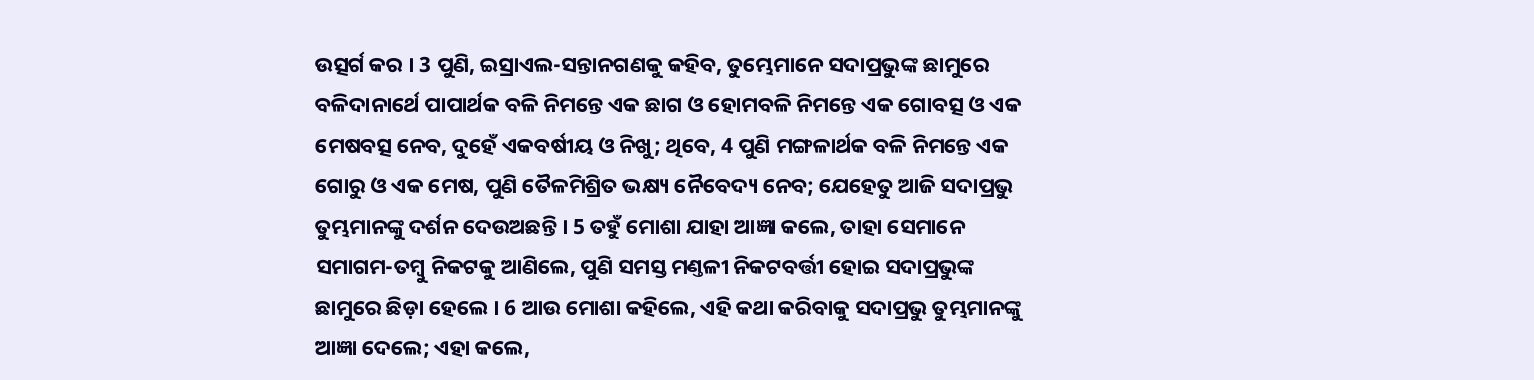ଉତ୍ସର୍ଗ କର । 3 ପୁଣି, ଇସ୍ରାଏଲ-ସନ୍ତାନଗଣକୁ କହିବ, ତୁମ୍ଭେମାନେ ସଦାପ୍ରଭୁଙ୍କ ଛାମୁରେ ବଳିଦାନାର୍ଥେ ପାପାର୍ଥକ ବଳି ନିମନ୍ତେ ଏକ ଛାଗ ଓ ହୋମବଳି ନିମନ୍ତେ ଏକ ଗୋବତ୍ସ ଓ ଏକ ମେଷବତ୍ସ ନେବ, ଦୁହେଁ ଏକବର୍ଷୀୟ ଓ ନିଖୁ; ଥିବେ, 4 ପୁଣି ମଙ୍ଗଳାର୍ଥକ ବଳି ନିମନ୍ତେ ଏକ ଗୋରୁ ଓ ଏକ ମେଷ, ପୁଣି ତୈଳମିଶ୍ରିତ ଭକ୍ଷ୍ୟ ନୈବେଦ୍ୟ ନେବ; ଯେହେତୁ ଆଜି ସଦାପ୍ରଭୁ ତୁମ୍ଭମାନଙ୍କୁ ଦର୍ଶନ ଦେଉଅଛନ୍ତି । 5 ତହୁଁ ମୋଶା ଯାହା ଆଜ୍ଞା କଲେ, ତାହା ସେମାନେ ସମାଗମ-ତମ୍ଵୁ ନିକଟକୁ ଆଣିଲେ, ପୁଣି ସମସ୍ତ ମଣ୍ତଳୀ ନିକଟବର୍ତ୍ତୀ ହୋଇ ସଦାପ୍ରଭୁଙ୍କ ଛାମୁରେ ଛିଡ଼ା ହେଲେ । 6 ଆଉ ମୋଶା କହିଲେ, ଏହି କଥା କରିବାକୁ ସଦାପ୍ରଭୁ ତୁମ୍ଭମାନଙ୍କୁ ଆଜ୍ଞା ଦେଲେ; ଏହା କଲେ,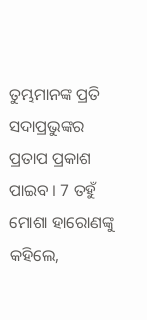ତୁମ୍ଭମାନଙ୍କ ପ୍ରତି ସଦାପ୍ରଭୁଙ୍କର ପ୍ରତାପ ପ୍ରକାଶ ପାଇବ । 7 ତହୁଁ ମୋଶା ହାରୋଣଙ୍କୁ କହିଲେ,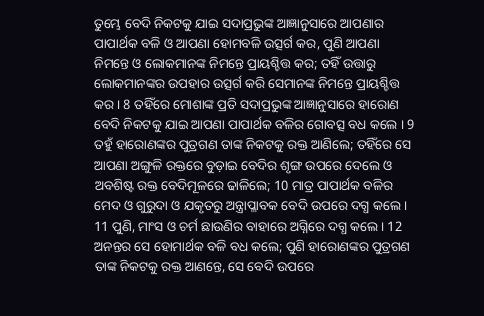ତୁମ୍ଭେ ବେଦି ନିକଟକୁ ଯାଇ ସଦାପ୍ରଭୁଙ୍କ ଆଜ୍ଞାନୁସାରେ ଆପଣାର ପାପାର୍ଥକ ବଳି ଓ ଆପଣା ହୋମବଳି ଉତ୍ସର୍ଗ କର, ପୁଣି ଆପଣା ନିମନ୍ତେ ଓ ଲୋକମାନଙ୍କ ନିମନ୍ତେ ପ୍ରାୟଶ୍ଚିତ୍ତ କର; ତହିଁ ଉତ୍ତାରୁ ଲୋକମାନଙ୍କର ଉପହାର ଉତ୍ସର୍ଗ କରି ସେମାନଙ୍କ ନିମନ୍ତେ ପ୍ରାୟଶ୍ଚିତ୍ତ କର । 8 ତହିଁରେ ମୋଶାଙ୍କ ପ୍ରତି ସଦାପ୍ରଭୁଙ୍କ ଆଜ୍ଞାନୁସାରେ ହାରୋଣ ବେଦି ନିକଟକୁ ଯାଇ ଆପଣା ପାପାର୍ଥକ ବଳିର ଗୋବତ୍ସ ବଧ କଲେ । 9 ତହୁଁ ହାରୋଣଙ୍କର ପୁତ୍ରଗଣ ତାଙ୍କ ନିକଟକୁ ରକ୍ତ ଆଣିଲେ; ତହିଁରେ ସେ ଆପଣା ଅଙ୍ଗୁଳି ରକ୍ତରେ ବୁଡ଼ାଇ ବେଦିର ଶୃଙ୍ଗ ଉପରେ ଦେଲେ ଓ ଅବଶିଷ୍ଟ ରକ୍ତ ବେଦିମୂଳରେ ଢାଳିଲେ; 10 ମାତ୍ର ପାପାର୍ଥକ ବଳିର ମେଦ ଓ ଗୁରୁଦା ଓ ଯକୃତରୁ ଅନ୍ତ୍ରାପ୍ଳାବକ ବେଦି ଉପରେ ଦଗ୍ଧ କଲେ । 11 ପୁଣି, ମାଂସ ଓ ଚର୍ମ ଛାଉଣିର ବାହାରେ ଅଗ୍ନିରେ ଦଗ୍ଧ କଲେ । 12 ଅନନ୍ତର ସେ ହୋମାର୍ଥକ ବଳି ବଧ କଲେ; ପୁଣି ହାରୋଣଙ୍କର ପୁତ୍ରଗଣ ତାଙ୍କ ନିକଟକୁ ରକ୍ତ ଆଣନ୍ତେ, ସେ ବେଦି ଉପରେ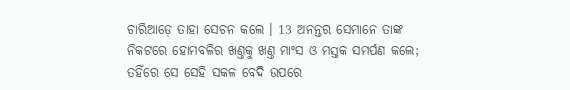ଚାରିଆଡ଼େ ତାହା ସେଚନ କଲେ । 13 ଅନନ୍ତର ସେମାନେ ତାଙ୍କ ନିକଟରେ ହୋମବଳିର ଖଣ୍ତକୁ ଖଣ୍ତ ମାଂସ ଓ ମସ୍ତକ ସମର୍ପଣ କଲେ; ତହିଁରେ ସେ ସେହି ସକଳ ବେଦି ଉପରେ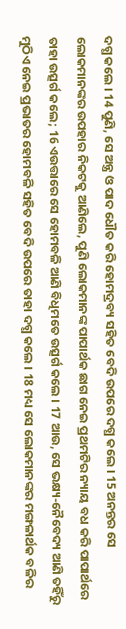ଦଗ୍ଧ କଲେ । 14 ପୁଣି, ସେ ଅନ୍ତ୍ର ଓ ପାଦ ଧୌତ କରି ହୋମଦ୍ରବ୍ୟ ସହିତ ବେଦି ଉପରେ ଦଗ୍ଧ କଲେ । 15 ଅନନ୍ତର ସେ ଲୋକମାନଙ୍କର ଉପହାର ନିକଟକୁ ଆଣିଲେ, ପୁଣି ଲୋକମାନଙ୍କ ପାପାର୍ଥକ ଛାଗ ନେଇ ପ୍ରଥମଟିର ନ୍ୟାୟ ବଧ କରି ପାପାର୍ଥରେ ତାହା ଉତ୍ସର୍ଗ କଲେ; 16 ଏଉତ୍ତାରେ ସେ ହୋମବଳି ଆଣି ବିଧିମତେ ଉତ୍ସର୍ଗ କଲେ । 17 ଆଉ, ସେ ଭକ୍ଷ୍ୟ-ନୈବେଦ୍ୟ ଆଣି ତହିଁରୁ ମୁଠିଏ ନେଇ ପ୍ରଭାତର ହୋମବଳି ସହିତ ବେଦି ଉପରେ ତାହା ଦଗ୍ଧ କଲେ । 18 ମଧ୍ୟ ସେ ଲୋକମାନଙ୍କର ମଙ୍ଗଳାର୍ଥକ ବଳିର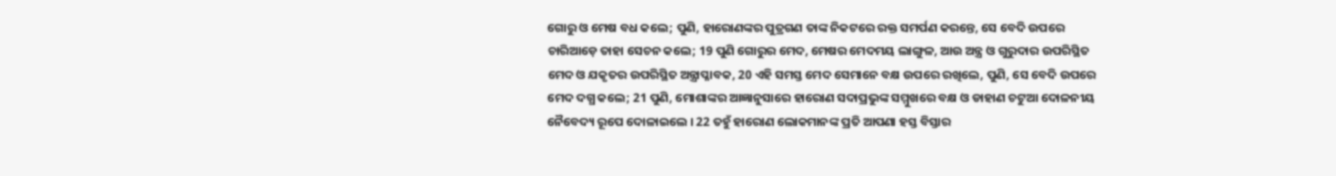ଗୋରୁ ଓ ମେଷ ବଧ କଲେ; ପୁଣି, ହାରୋଣଙ୍କର ପୁତ୍ରଗଣ ତାଙ୍କ ନିକଟରେ ରକ୍ତ ସମର୍ପଣ କରନ୍ତେ, ସେ ବେଦି ଉପରେ ଚାରିଆଡ଼େ ତାହା ସେଚନ କଲେ; 19 ପୁଣି ଗୋରୁର ମେଦ, ମେଷର ମେଦମୟ ଲାଙ୍ଗୁଳ, ଆଉ ଅନ୍ତ୍ର ଓ ଗୁରୁଦାର ଉପରିସ୍ଥିତ ମେଦ ଓ ଯକୃତର ଉପରିସ୍ଥିତ ଅନ୍ତ୍ରାପ୍ଳାବକ, 20 ଏହି ସମସ୍ତ ମେଦ ସେମାନେ ବକ୍ଷ ଉପରେ ରଖିଲେ, ପୁଣି, ସେ ବେଦି ଉପରେ ମେଦ ଦଗ୍ଧ କଲେ; 21 ପୁଣି, ମୋଶାଙ୍କର ଆଜ୍ଞାନୁସାରେ ହାରୋଣ ସଦାପ୍ରଭୁଙ୍କ ସମ୍ମୁଖରେ ବକ୍ଷ ଓ ଡାହାଣ ଚଟୁଆ ଦୋଳନୀୟ ନୈବେଦ୍ୟ ରୂପେ ଦୋଳାଇଲେ । 22 ତହୁଁ ହାରୋଣ ଲୋକମାନଙ୍କ ପ୍ରତି ଆପଣା ହସ୍ତ ବିସ୍ତାର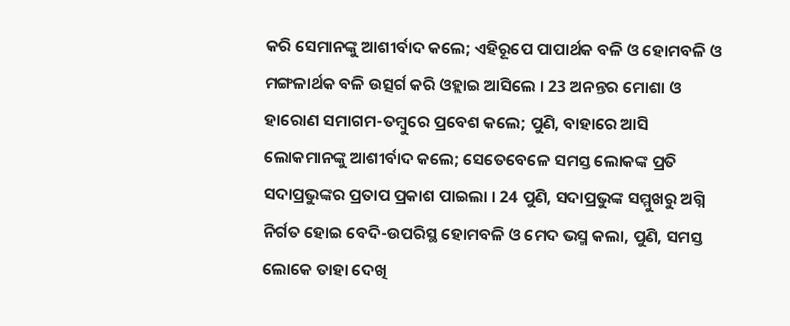କରି ସେମାନଙ୍କୁ ଆଶୀର୍ବାଦ କଲେ; ଏହିରୂପେ ପାପାର୍ଥକ ବଳି ଓ ହୋମବଳି ଓ ମଙ୍ଗଳାର୍ଥକ ବଳି ଉତ୍ସର୍ଗ କରି ଓହ୍ଲାଇ ଆସିଲେ । 23 ଅନନ୍ତର ମୋଶା ଓ ହାରୋଣ ସମାଗମ-ତମ୍ଵୁରେ ପ୍ରବେଶ କଲେ; ପୁଣି, ବାହାରେ ଆସି ଲୋକମାନଙ୍କୁ ଆଶୀର୍ବାଦ କଲେ; ସେତେବେଳେ ସମସ୍ତ ଲୋକଙ୍କ ପ୍ରତି ସଦାପ୍ରଭୁଙ୍କର ପ୍ରତାପ ପ୍ରକାଶ ପାଇଲା । 24 ପୁଣି, ସଦାପ୍ରଭୁଙ୍କ ସମ୍ମୁଖରୁ ଅଗ୍ନି ନିର୍ଗତ ହୋଇ ବେଦି-ଉପରିସ୍ଥ ହୋମବଳି ଓ ମେଦ ଭସ୍ମ କଲା, ପୁଣି, ସମସ୍ତ ଲୋକେ ତାହା ଦେଖି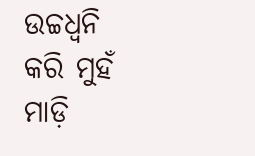ଉଚ୍ଚଧ୍ଵନି କରି ମୁହଁ ମାଡ଼ି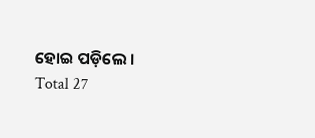ହୋଇ ପଡ଼ିଲେ ।
Total 27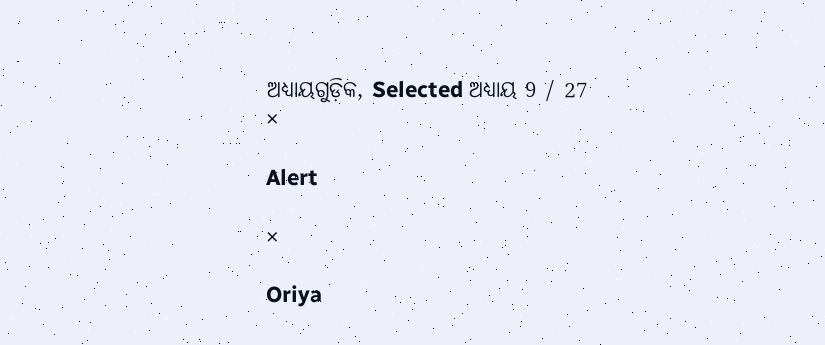ଅଧ୍ୟାୟଗୁଡ଼ିକ, Selected ଅଧ୍ୟାୟ 9 / 27
×

Alert

×

Oriya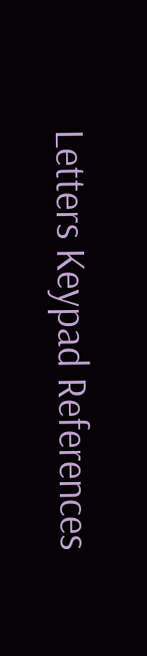Letters Keypad References